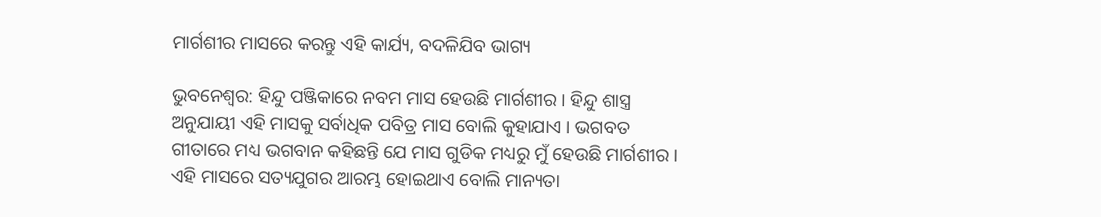ମାର୍ଗଶୀର ମାସରେ କରନ୍ତୁ ଏହି କାର୍ଯ୍ୟ, ବଦଳିଯିବ ଭାଗ୍ୟ

ଭୁବନେଶ୍ଵର: ହିନ୍ଦୁ ପଞ୍ଜିକାରେ ନବମ ମାସ ହେଉଛି ମାର୍ଗଶୀର । ହିନ୍ଦୁ ଶାସ୍ତ୍ର ଅନୁଯାୟୀ ଏହି ମାସକୁ ସର୍ବାଧିକ ପବିତ୍ର ମାସ ବୋଲି କୁହାଯାଏ । ଭଗବତ ଗୀତାରେ ମଧ୍ୟ ଭଗବାନ କହିଛନ୍ତି ଯେ ମାସ ଗୁଡିକ ମଧ୍ୟରୁ ମୁଁ ହେଉଛି ମାର୍ଗଶୀର । ଏହି ମାସରେ ସତ୍ୟଯୁଗର ଆରମ୍ଭ ହୋଇଥାଏ ବୋଲି ମାନ୍ୟତା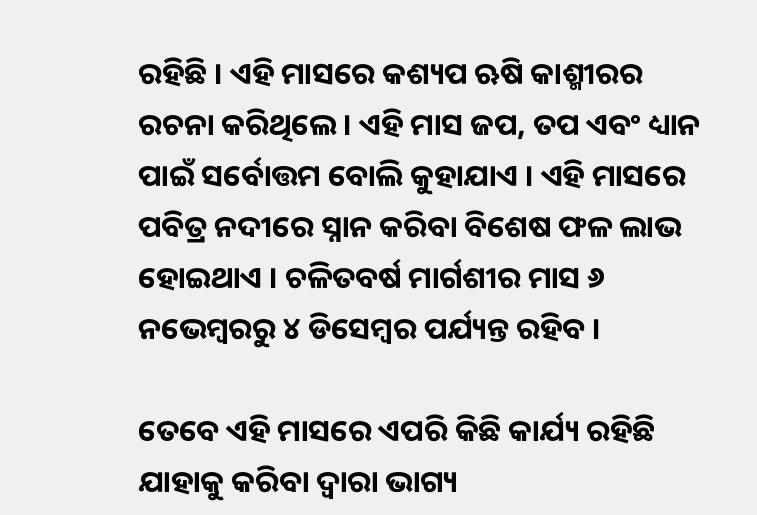ରହିଛି । ଏହି ମାସରେ କଶ୍ୟପ ଋଷି କାଶ୍ମୀରର ରଚନା କରିଥିଲେ । ଏହି ମାସ ଜପ, ତପ ଏବଂ ଧ୍ୟାନ ପାଇଁ ସର୍ବୋତ୍ତମ ବୋଲି କୁହାଯାଏ । ଏହି ମାସରେ ପବିତ୍ର ନଦୀରେ ସ୍ନାନ କରିବା ବିଶେଷ ଫଳ ଲାଭ ହୋଇଥାଏ । ଚଳିତବର୍ଷ ମାର୍ଗଶୀର ମାସ ୬ ନଭେମ୍ବରରୁ ୪ ଡିସେମ୍ବର ପର୍ଯ୍ୟନ୍ତ ରହିବ ।

ତେବେ ଏହି ମାସରେ ଏପରି କିଛି କାର୍ଯ୍ୟ ରହିଛି ଯାହାକୁ କରିବା ଦ୍ଵାରା ଭାଗ୍ୟ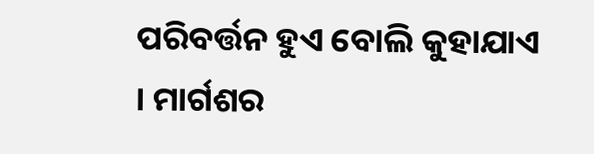ପରିବର୍ତ୍ତନ ହୁଏ ବୋଲି କୁହାଯାଏ । ମାର୍ଗଶର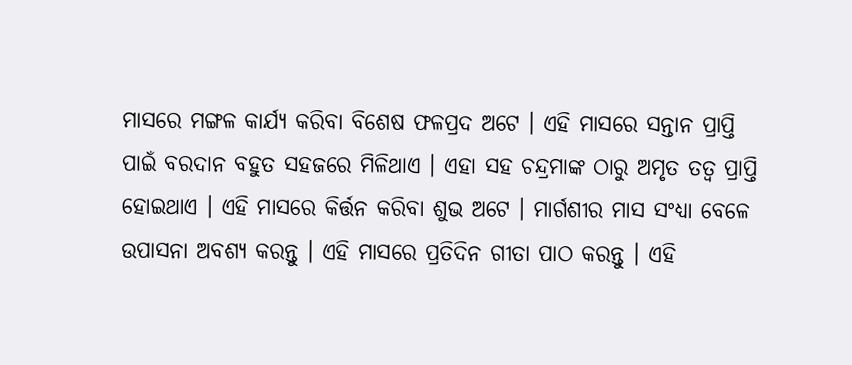ମାସରେ ମଙ୍ଗଳ କାର୍ଯ୍ୟ କରିବା ବିଶେଷ ଫଳପ୍ରଦ ଅଟେ । ଏହି ମାସରେ ସନ୍ତାନ ପ୍ରାପ୍ତି ପାଇଁ ବରଦାନ ବହୁତ ସହଜରେ ମିଳିଥାଏ । ଏହା ସହ ଚନ୍ଦ୍ରମାଙ୍କ ଠାରୁ ଅମୃତ ତତ୍ଵ ପ୍ରାପ୍ତି ହୋଇଥାଏ । ଏହି ମାସରେ କିର୍ତ୍ତନ କରିବା ଶୁଭ ଅଟେ । ମାର୍ଗଶୀର ମାସ ସଂଧ୍ୟା ବେଳେ ଉପାସନା ଅବଶ୍ୟ କରନ୍ତୁ । ଏହି ମାସରେ ପ୍ରତିଦିନ ଗୀତା ପାଠ କରନ୍ତୁ । ଏହି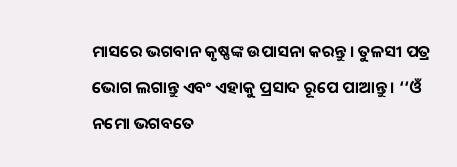ମାସରେ ଭଗବାନ କୃଷ୍ଣଙ୍କ ଉପାସନା କରନ୍ତୁ । ତୁଳସୀ ପତ୍ର ଭୋଗ ଲଗାନ୍ତୁ ଏବଂ ଏହାକୁ ପ୍ରସାଦ ରୂପେ ପାଆନ୍ତୁ । ‘‘ଓଁ ନମୋ ଭଗବତେ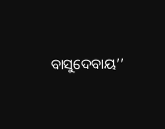ବାସୁଦେବାୟ’’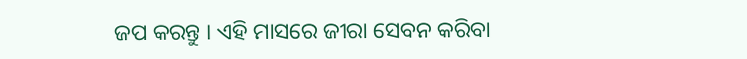ଜପ କରନ୍ତୁ । ଏହି ମାସରେ ଜୀରା ସେବନ କରିବା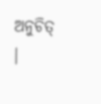ଅନୁଚିତ୍ ।